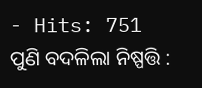- Hits: 751
ପୁଣି ବଦଳିଲା ନିଷ୍ପତ୍ତି :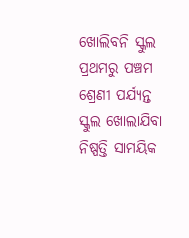ଖୋଲିବନି ସ୍କୁଲ
ପ୍ରଥମରୁ ପଞ୍ଚମ ଶ୍ରେଣୀ ପର୍ଯ୍ୟନ୍ତ ସ୍କୁଲ ଖୋଲାଯିବା ନିଷ୍ପତ୍ତି ସାମୟିକ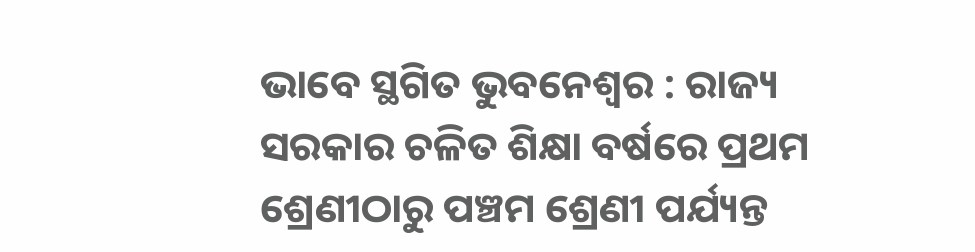ଭାବେ ସ୍ଥଗିତ ଭୁବନେଶ୍ୱର : ରାଜ୍ୟ ସରକାର ଚଳିତ ଶିକ୍ଷା ବର୍ଷରେ ପ୍ରଥମ ଶ୍ରେଣୀଠାରୁ ପଞ୍ଚମ ଶ୍ରେଣୀ ପର୍ଯ୍ୟନ୍ତ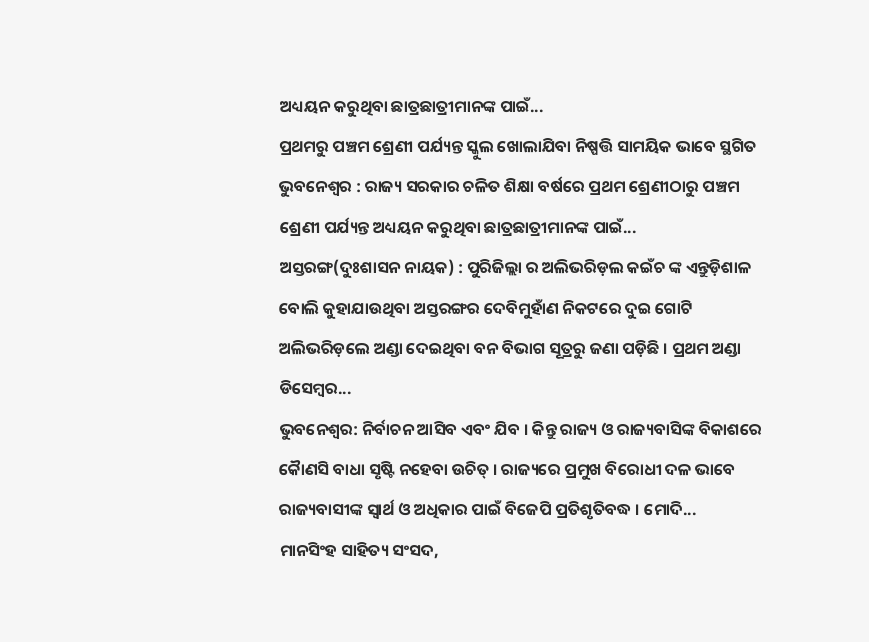ଅଧ୍ୟୟନ କରୁଥିବା ଛାତ୍ରଛାତ୍ରୀମାନଙ୍କ ପାଇଁ...
ପ୍ରଥମରୁ ପଞ୍ଚମ ଶ୍ରେଣୀ ପର୍ଯ୍ୟନ୍ତ ସ୍କୁଲ ଖୋଲାଯିବା ନିଷ୍ପତ୍ତି ସାମୟିକ ଭାବେ ସ୍ଥଗିତ ଭୁବନେଶ୍ୱର : ରାଜ୍ୟ ସରକାର ଚଳିତ ଶିକ୍ଷା ବର୍ଷରେ ପ୍ରଥମ ଶ୍ରେଣୀଠାରୁ ପଞ୍ଚମ ଶ୍ରେଣୀ ପର୍ଯ୍ୟନ୍ତ ଅଧ୍ୟୟନ କରୁଥିବା ଛାତ୍ରଛାତ୍ରୀମାନଙ୍କ ପାଇଁ...
ଅସ୍ତରଙ୍ଗ(ଦୁଃଶାସନ ନାୟକ) : ପୁରିଜିଲ୍ଲା ର ଅଲିଭରିଡ଼ଲ କଇଁଚ ଙ୍କ ଏନ୍ତୁଡ଼ିଶାଳ ବୋଲି କୁହାଯାଉଥିବା ଅସ୍ତରଙ୍ଗର ଦେବିମୁହାଁଣ ନିକଟରେ ଦୁଇ ଗୋଟି ଅଲିଭରିଡ଼ଲେ ଅଣ୍ଡା ଦେଇଥିବା ବନ ବିଭାଗ ସୂତ୍ରରୁ ଜଣା ପଡ଼ିଛି । ପ୍ରଥମ ଅଣ୍ଡା ଡିସେମ୍ବର...
ଭୁବନେଶ୍ୱର: ନିର୍ବାଚନ ଆସିବ ଏବଂ ଯିବ । କିନ୍ତୁ ରାଜ୍ୟ ଓ ରାଜ୍ୟବାସିଙ୍କ ବିକାଶରେ କୈାଣସି ବାଧା ସୃଷ୍ଟି ନହେବା ଉଚିତ୍ । ରାଜ୍ୟରେ ପ୍ରମୁଖ ବିରୋଧୀ ଦଳ ଭାବେ ରାଜ୍ୟବାସୀଙ୍କ ସ୍ୱାର୍ଥ ଓ ଅଧିକାର ପାଇଁ ବିଜେପି ପ୍ରତିଶୃତିବଦ୍ଧ । ମୋଦି...
ମାନସିଂହ ସାହିତ୍ୟ ସଂସଦ,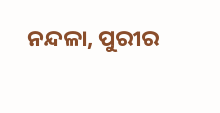ନନ୍ଦଳା, ପୁରୀର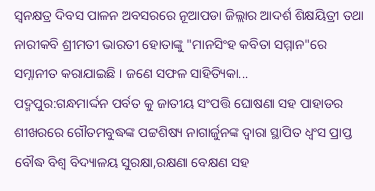ସ୍ଵନକ୍ଷତ୍ର ଦିବସ ପାଳନ ଅବସରରେ ନୂଆପଡା ଜିଲ୍ଲାର ଆଦର୍ଶ ଶିକ୍ଷୟିତ୍ରୀ ତଥା ନାରୀକବି ଶ୍ରୀମତୀ ଭାରତୀ ହୋତାଙ୍କୁ "ମାନସିଂହ କବିତା ସମ୍ମାନ"ରେ ସମ୍ନାନୀତ କରାଯାଇଛି । ଜଣେ ସଫଳ ସାହିତ୍ୟିକା...
ପଦ୍ମପୁର:ଗନ୍ଧମାର୍ଦ୍ଦନ ପର୍ବତ କୁ ଜାତୀୟ ସଂପତ୍ତି ଘୋଷଣା ସହ ପାହାଡର ଶୀଖରରେ ଗୌତମବୁଦ୍ଧଙ୍କ ପଟ୍ଟଶିଷ୍ୟ ନାଗାର୍ଜୁନଙ୍କ ଦ୍ବାରା ସ୍ଥାପିତ ଧ୍ବଂସ ପ୍ରାପ୍ତ ବୌଦ୍ଧ ବିଶ୍ବ ବିଦ୍ୟାଳୟ ସୁରକ୍ଷା,ରକ୍ଷଣା ବେକ୍ଷଣ ସହ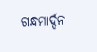ଗନ୍ଧମାର୍ଦ୍ଦନ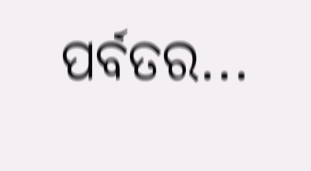ପର୍ବତର...